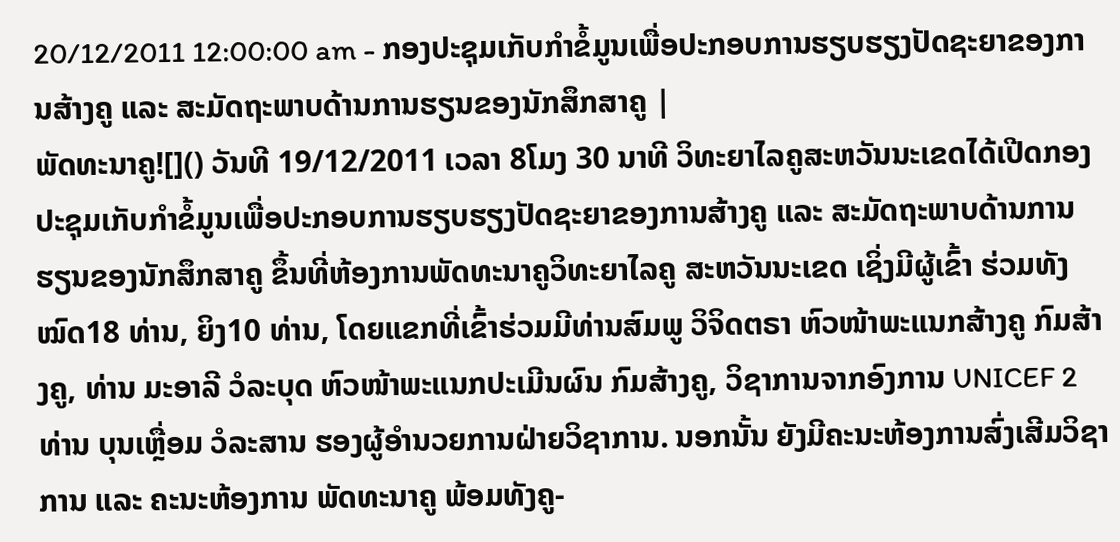20/12/2011 12:00:00 am - ກອງປະຊຸມເກັບກຳຂໍ້ມູນເພື່ອປະກອບການຮຽບຮຽງປັດຊະຍາຂອງການສ້າງຄູ ແລະ ສະມັດຖະພາບດ້ານການຮຽນຂອງນັກສຶກສາຄູ |
ພັດທະນາຄູ![]() ວັນທີ 19/12/2011 ເວລາ 8ໂມງ 30 ນາທີ ວິທະຍາໄລຄູສະຫວັນນະເຂດໄດ້ເປີດກອງປະຊຸມເກັບກຳຂໍ້ມູນເພື່ອປະກອບການຮຽບຮຽງປັດຊະຍາຂອງການສ້າງຄູ ແລະ ສະມັດຖະພາບດ້ານການຮຽນຂອງນັກສຶກສາຄູ ຂຶ້ນທີ່ຫ້ອງການພັດທະນາຄູວິທະຍາໄລຄູ ສະຫວັນນະເຂດ ເຊິ່ງມີຜູ້ເຂົ້າ ຮ່ວມທັງໝົດ18 ທ່ານ, ຍິງ10 ທ່ານ, ໂດຍແຂກທີ່ເຂົ້າຮ່ວມມີທ່ານສົມພູ ວິຈິດຕຣາ ຫົວໜ້າພະແນກສ້າງຄູ ກົມສ້າງຄູ, ທ່ານ ມະອາລີ ວໍລະບຸດ ຫົວໜ້າພະແນກປະເມີນຜົນ ກົມສ້າງຄູ, ວິຊາການຈາກອົງການ UNICEF 2 ທ່ານ ບຸນເຫຼື່ອມ ວໍລະສານ ຮອງຜູ້ອຳນວຍການຝ່າຍວິຊາການ. ນອກນັ້ນ ຍັງມີຄະນະຫ້ອງການສົ່ງເສີມວິຊາການ ແລະ ຄະນະຫ້ອງການ ພັດທະນາຄູ ພ້ອມທັງຄູ-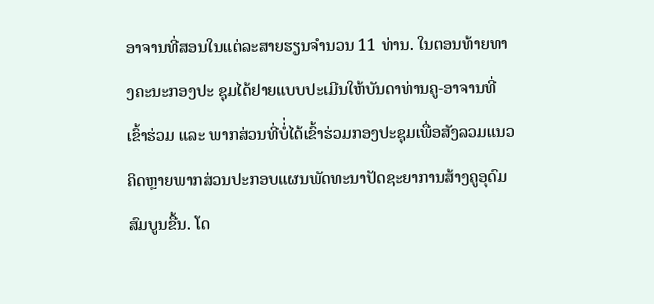ອາຈານທີ່ສອນໃນແຕ່ລະສາຍຮຽນຈຳນວນ 11 ທ່ານ. ໃນຕອນທ້າຍທາງຄະນະກອງປະ ຊຸມໄດ້ຢາຍແບບປະເມີນໃຫ້ບັນດາທ່ານຄູ-ອາຈານທີ່ເຂົ້າຮ່ວມ ແລະ ພາກສ່ວນທີ່ບ່ໍ່ໄດ້ເຂົ້າຮ່ວມກອງປະຊຸມເພື່ອສັງລວມແນວຄິດຫຼາຍພາກສ່ວນປະກອບແຜນພັດທະນາປັດຊະຍາການສ້າງຄູອຸດົມສົມບູນຂື້ນ. ໂດ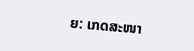ຍ: ເກດສະໜາ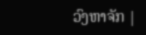ວົງຫາຈັກ |